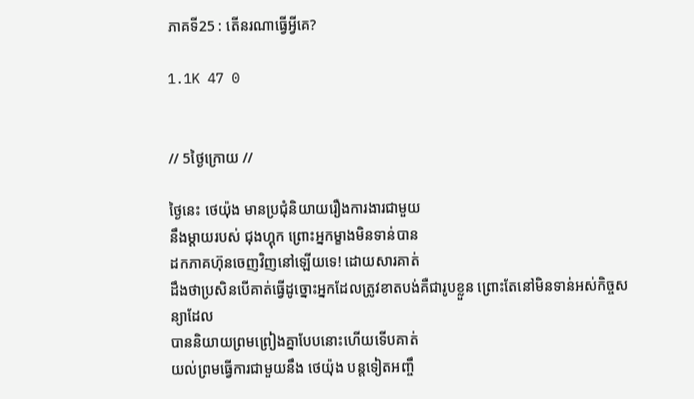ភាគទី25 : តើនរណាធ្វើអ្វីគេ?

1.1K 47 0


// 5ថ្ងៃក្រោយ //

ថ្ងៃនេះ ថេយ៉ុង មានប្រជុំនិយាយរឿងការងារជាមួយ
នឹងម្ដាយរបស់ ជុងហ្គុក ព្រោះអ្នកម្ខាងមិនទាន់បាន
ដកភាគហ៊ុនចេញវិញនៅឡើយទេ! ដោយសារគាត់
ដឹងថាប្រសិនបើគាត់ធ្វើដូច្នោះអ្នកដែលត្រូវខាតបង់គឺជារូបខ្លួន ព្រោះតែនៅមិនទាន់អស់កិច្ចសន្យាដែល
បាននិយាយព្រមព្រៀងគ្នាបែបនោះហើយទើបគាត់
យល់ព្រមធ្វើការជាមួយនឹង ថេយ៉ុង បន្តទៀតអញ្ចឹ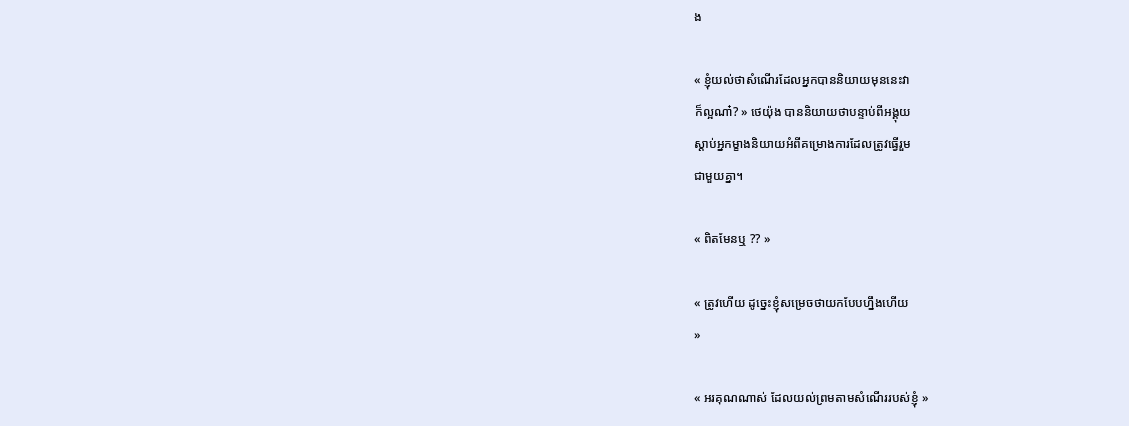ង

« ខ្ញុំយល់ថាសំណើរដែលអ្នកបាននិយាយមុននេះវា
ក៏ល្អណា៎? » ថេយ៉ុង បាននិយាយថាបន្ទាប់ពីអង្គុយ
ស្ដាប់អ្នកម្ខាងនិយាយអំពីគម្រោងការដែលត្រូវធ្វើរួម
ជាមួយគ្នា។

« ពិតមែនឬ ?? »

« ត្រូវហើយ ដូច្នេះខ្ញុំសម្រេចថាយកបែបហ្នឹងហើយ
»

« អរគុណណាស់ ដែលយល់ព្រមតាមសំណើររបស់ខ្ញុំ »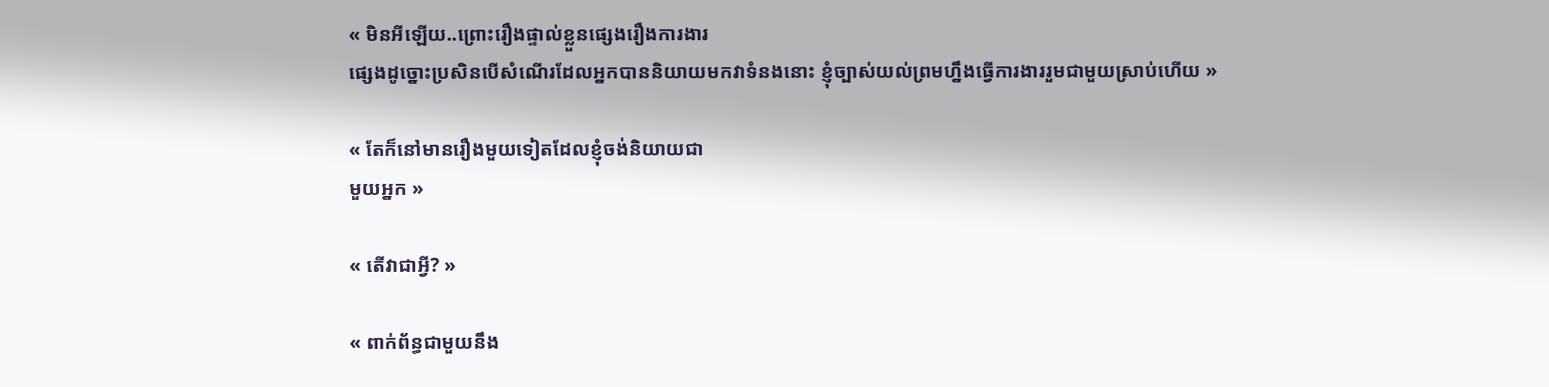« មិនអីឡើយ..ព្រោះរឿងផ្ទាល់ខ្លួនផ្សេងរឿងការងារ
ផ្សេងដូច្នោះប្រសិនបើសំណើរដែលអ្នកបាននិយាយមកវាទំនងនោះ ខ្ញុំច្បាស់យល់ព្រមហ្នឹងធ្វើការងាររួមជាមួយស្រាប់ហើយ »

« តែក៏នៅមានរឿងមួយទៀតដែលខ្ញុំចង់និយាយជា
មួយអ្នក »

« តើវាជាអ្វី? »

« ពាក់ព័ន្ធជាមួយនឹង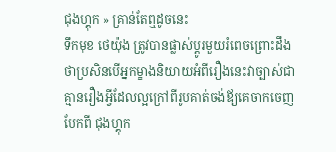ជុងហ្គុក » គ្រាន់តែឮដូចនេះ
ទឹកមុខ ថេយ៉ុង ត្រូវបានផ្លាស់ប្តូរមួយរំពេចព្រោះដឹង
ថាប្រសិនបើអ្នកម្ខាងនិយាយអំពីរឿងនេះវាច្បាស់ជា
គ្មានរឿងអ្វីដែលល្អក្រៅពីរូបគាត់ចង់ឪ្យគេចាកចេញ
បែកពី ជុងហ្គុក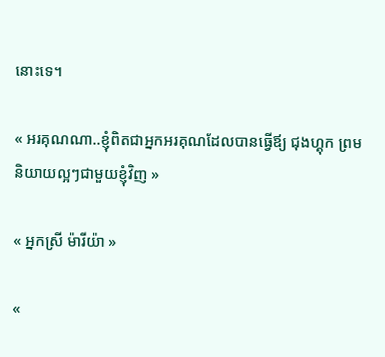នោះទេ។

« អរគុណណា..ខ្ញុំពិតជាអ្នកអរគុណដែលបានធ្វើឪ្យ ជុងហ្គុក ព្រមនិយាយល្អៗជាមួយខ្ញុំវិញ »

« អ្នកស្រី ម៉ារីយ៉ា »

«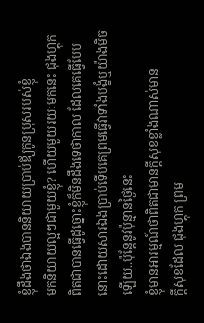ខ្ញុំដឹងថាឯងបាននិយាយប្រាប់ឪ្យកូនប្រុសរបស់ខ្ញុំ
មកនិយាយល្អៗជាមួយខ្ញុំ? ហើយមួយរយៈមកនេះ ជុងហ្គុក ពិតជាបានធ្វើដូច្នោះខ្ញុំក៏មិនដឹងទេថាកាល ដែលគេធ្វើបែបនោះដោយសារឯងប្រាប់ទើបគេព្រមធ្វើវាទាំងបង្ខំឬយ៉ាងមិចឡើយ..ប៉ុន្តែនូវប៉ុន្មានថ្ងៃនេះ
ខ្ញុំមានអារម្មណ៍ថាពិតជាមានក្ដីសុខខ្លាំងណាស់មាន
ក្ដីសុខដែល ជុងហ្គុក ព្រម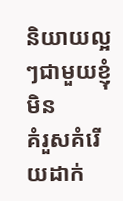និយាយល្អៗជាមួយខ្ញុំមិន
គំរួសគំរើយដាក់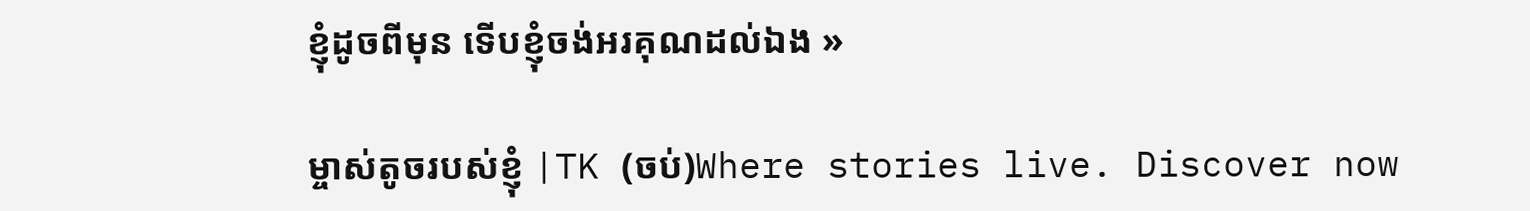ខ្ញុំដូចពីមុន ទើបខ្ញុំចង់អរគុណដល់ឯង »

ម្ចាស់តូចរបស់ខ្ញុំ |TK (ចប់)Where stories live. Discover now